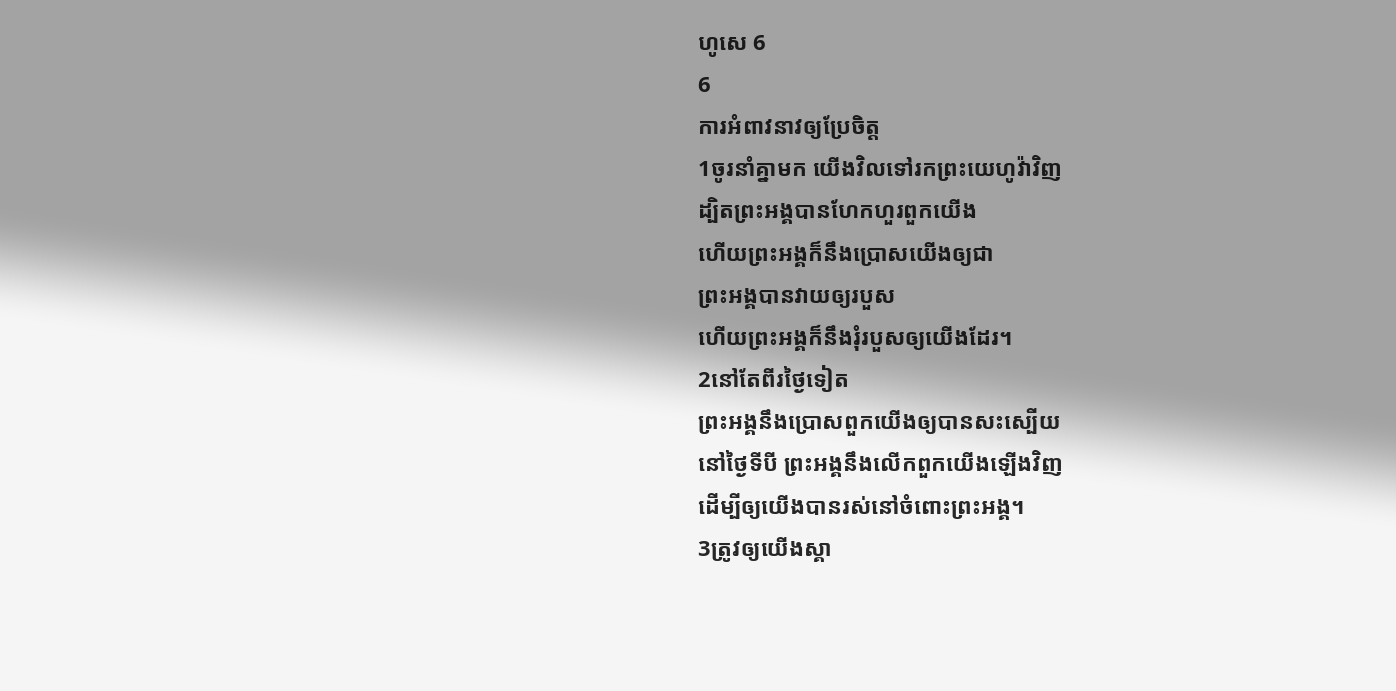ហូសេ 6
6
ការអំពាវនាវឲ្យប្រែចិត្ត
1ចូរនាំគ្នាមក យើងវិលទៅរកព្រះយេហូវ៉ាវិញ
ដ្បិតព្រះអង្គបានហែកហួរពួកយើង
ហើយព្រះអង្គក៏នឹងប្រោសយើងឲ្យជា
ព្រះអង្គបានវាយឲ្យរបួស
ហើយព្រះអង្គក៏នឹងរុំរបួសឲ្យយើងដែរ។
2នៅតែពីរថ្ងៃទៀត
ព្រះអង្គនឹងប្រោសពួកយើងឲ្យបានសះស្បើយ
នៅថ្ងៃទីបី ព្រះអង្គនឹងលើកពួកយើងឡើងវិញ
ដើម្បីឲ្យយើងបានរស់នៅចំពោះព្រះអង្គ។
3ត្រូវឲ្យយើងស្គា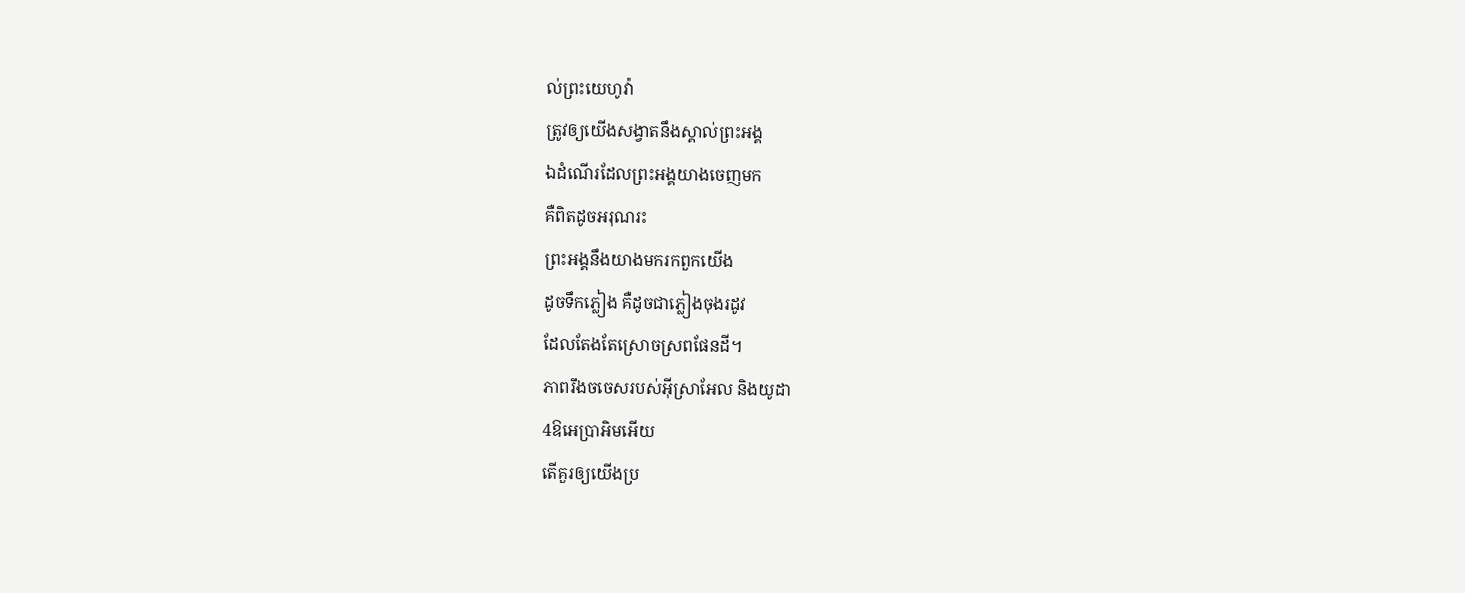ល់ព្រះយេហូវ៉ា
ត្រូវឲ្យយើងសង្វាតនឹងស្គាល់ព្រះអង្គ
ឯដំណើរដែលព្រះអង្គយាងចេញមក
គឺពិតដូចអរុណរះ
ព្រះអង្គនឹងយាងមករកពួកយើង
ដូចទឹកភ្លៀង គឺដូចជាភ្លៀងចុងរដូវ
ដែលតែងតែស្រោចស្រពផែនដី។
ភាពរឹងចចេសរបស់អ៊ីស្រាអែល និងយូដា
4ឱអេប្រាអិមអើយ
តើគួរឲ្យយើងប្រ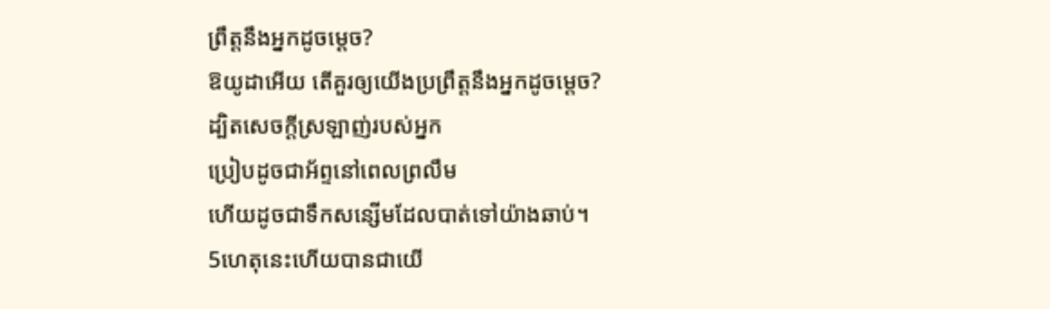ព្រឹត្តនឹងអ្នកដូចម្ដេច?
ឱយូដាអើយ តើគួរឲ្យយើងប្រព្រឹត្តនឹងអ្នកដូចម្ដេច?
ដ្បិតសេចក្ដីស្រឡាញ់របស់អ្នក
ប្រៀបដូចជាអ័ព្ទនៅពេលព្រលឹម
ហើយដូចជាទឹកសន្សើមដែលបាត់ទៅយ៉ាងឆាប់។
5ហេតុនេះហើយបានជាយើ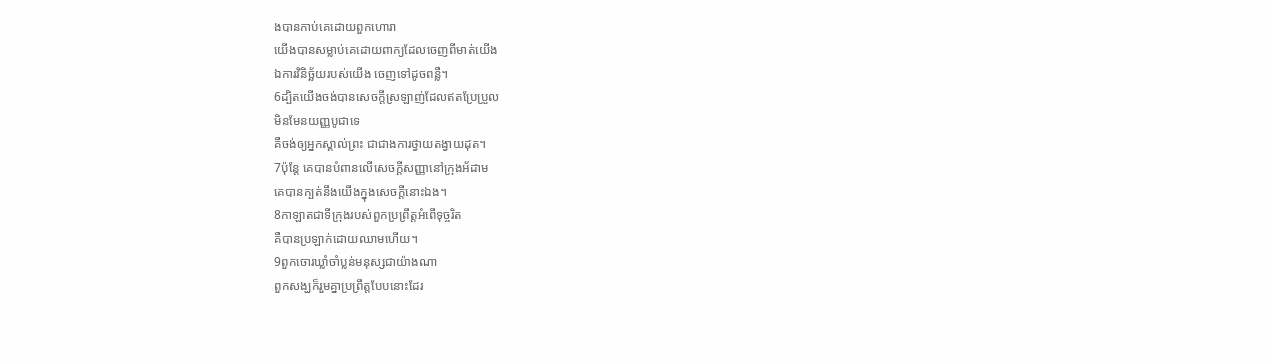ងបានកាប់គេដោយពួកហោរា
យើងបានសម្លាប់គេដោយពាក្យដែលចេញពីមាត់យើង
ឯការវិនិច្ឆ័យរបស់យើង ចេញទៅដូចពន្លឺ។
6ដ្បិតយើងចង់បានសេចក្ដីស្រឡាញ់ដែលឥតប្រែប្រួល
មិនមែនយញ្ញបូជាទេ
គឺចង់ឲ្យអ្នកស្គាល់ព្រះ ជាជាងការថ្វាយតង្វាយដុត។
7ប៉ុន្តែ គេបានបំពានលើសេចក្ដីសញ្ញានៅក្រុងអ័ដាម
គេបានក្បត់នឹងយើងក្នុងសេចក្ដីនោះឯង។
8កាឡាតជាទីក្រុងរបស់ពួកប្រព្រឹត្តអំពើទុច្ចរិត
គឺបានប្រឡាក់ដោយឈាមហើយ។
9ពួកចោរឃ្លាំចាំប្លន់មនុស្សជាយ៉ាងណា
ពួកសង្ឃក៏រួមគ្នាប្រព្រឹត្តបែបនោះដែរ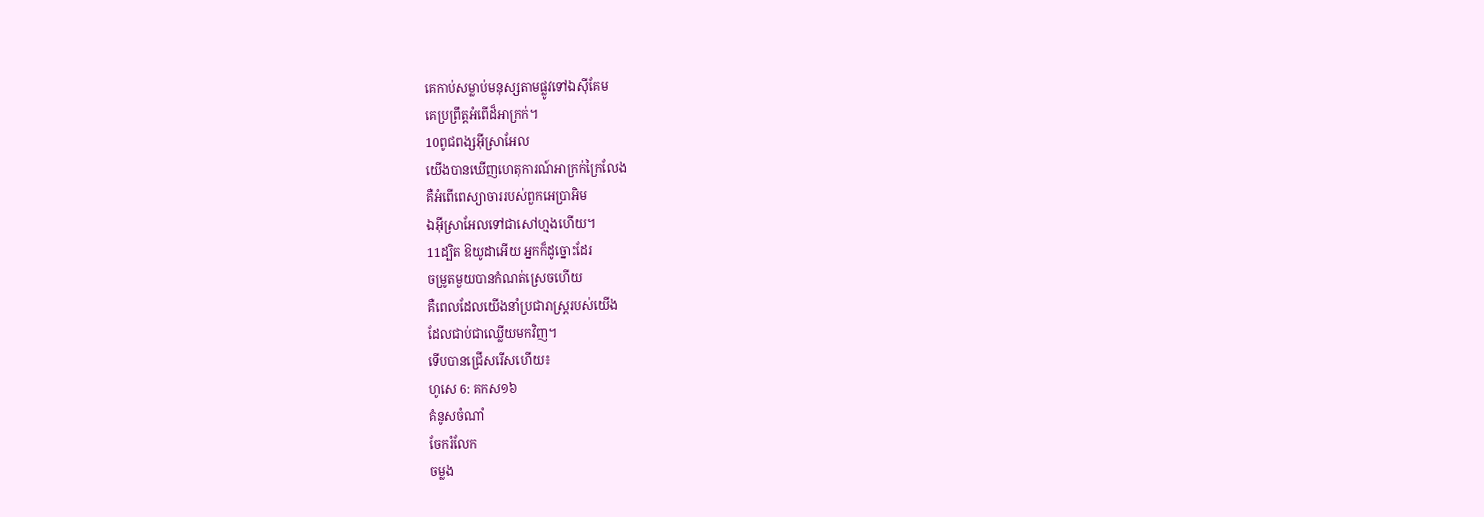គេកាប់សម្លាប់មនុស្សតាមផ្លូវទៅឯស៊ីគែម
គេប្រព្រឹត្តអំពើដ៏អាក្រក់។
10ពូជពង្សអ៊ីស្រាអែល
យើងបានឃើញហេតុការណ៍អាក្រក់ក្រៃលែង
គឺអំពើពេស្យាចាររបស់ពួកអេប្រាអិម
ឯអ៊ីស្រាអែលទៅជាសៅហ្មងហើយ។
11ដ្បិត ឱយូដាអើយ អ្នកក៏ដូច្នោះដែរ
ចម្រូតមួយបានកំណត់ស្រេចហើយ
គឺពេលដែលយើងនាំប្រជារាស្ត្ររបស់យើង
ដែលជាប់ជាឈ្លើយមកវិញ។
ទើបបានជ្រើសរើសហើយ៖
ហូសេ 6: គកស១៦
គំនូសចំណាំ
ចែករំលែក
ចម្លង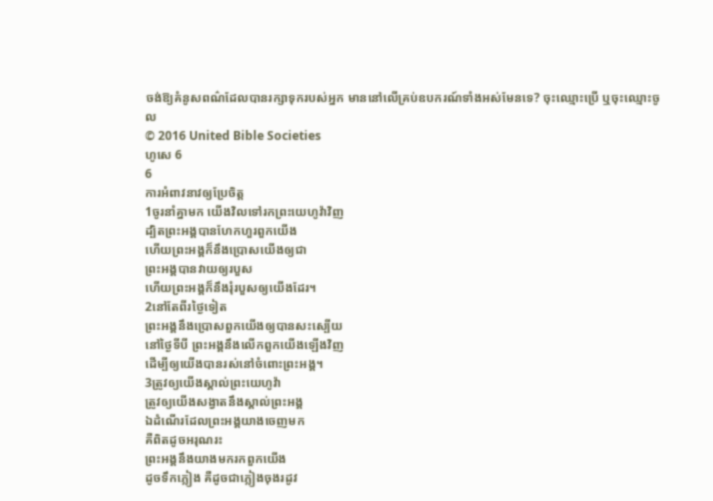ចង់ឱ្យគំនូសពណ៌ដែលបានរក្សាទុករបស់អ្នក មាននៅលើគ្រប់ឧបករណ៍ទាំងអស់មែនទេ? ចុះឈ្មោះប្រើ ឬចុះឈ្មោះចូល
© 2016 United Bible Societies
ហូសេ 6
6
ការអំពាវនាវឲ្យប្រែចិត្ត
1ចូរនាំគ្នាមក យើងវិលទៅរកព្រះយេហូវ៉ាវិញ
ដ្បិតព្រះអង្គបានហែកហួរពួកយើង
ហើយព្រះអង្គក៏នឹងប្រោសយើងឲ្យជា
ព្រះអង្គបានវាយឲ្យរបួស
ហើយព្រះអង្គក៏នឹងរុំរបួសឲ្យយើងដែរ។
2នៅតែពីរថ្ងៃទៀត
ព្រះអង្គនឹងប្រោសពួកយើងឲ្យបានសះស្បើយ
នៅថ្ងៃទីបី ព្រះអង្គនឹងលើកពួកយើងឡើងវិញ
ដើម្បីឲ្យយើងបានរស់នៅចំពោះព្រះអង្គ។
3ត្រូវឲ្យយើងស្គាល់ព្រះយេហូវ៉ា
ត្រូវឲ្យយើងសង្វាតនឹងស្គាល់ព្រះអង្គ
ឯដំណើរដែលព្រះអង្គយាងចេញមក
គឺពិតដូចអរុណរះ
ព្រះអង្គនឹងយាងមករកពួកយើង
ដូចទឹកភ្លៀង គឺដូចជាភ្លៀងចុងរដូវ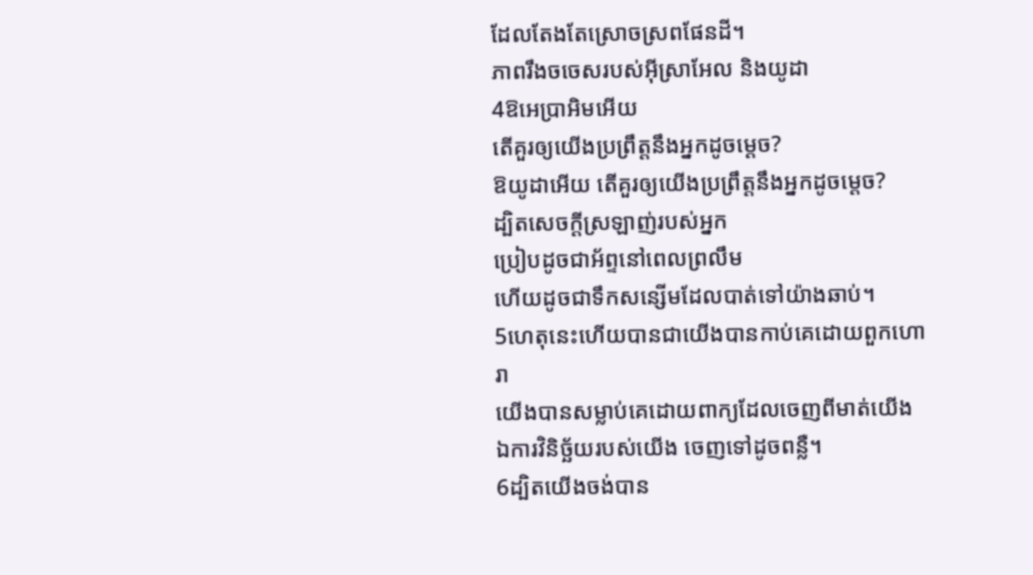ដែលតែងតែស្រោចស្រពផែនដី។
ភាពរឹងចចេសរបស់អ៊ីស្រាអែល និងយូដា
4ឱអេប្រាអិមអើយ
តើគួរឲ្យយើងប្រព្រឹត្តនឹងអ្នកដូចម្ដេច?
ឱយូដាអើយ តើគួរឲ្យយើងប្រព្រឹត្តនឹងអ្នកដូចម្ដេច?
ដ្បិតសេចក្ដីស្រឡាញ់របស់អ្នក
ប្រៀបដូចជាអ័ព្ទនៅពេលព្រលឹម
ហើយដូចជាទឹកសន្សើមដែលបាត់ទៅយ៉ាងឆាប់។
5ហេតុនេះហើយបានជាយើងបានកាប់គេដោយពួកហោរា
យើងបានសម្លាប់គេដោយពាក្យដែលចេញពីមាត់យើង
ឯការវិនិច្ឆ័យរបស់យើង ចេញទៅដូចពន្លឺ។
6ដ្បិតយើងចង់បាន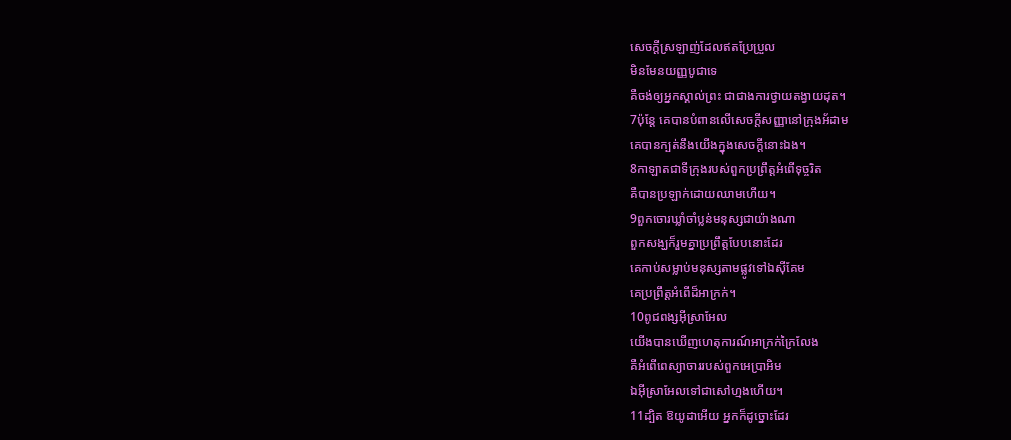សេចក្ដីស្រឡាញ់ដែលឥតប្រែប្រួល
មិនមែនយញ្ញបូជាទេ
គឺចង់ឲ្យអ្នកស្គាល់ព្រះ ជាជាងការថ្វាយតង្វាយដុត។
7ប៉ុន្តែ គេបានបំពានលើសេចក្ដីសញ្ញានៅក្រុងអ័ដាម
គេបានក្បត់នឹងយើងក្នុងសេចក្ដីនោះឯង។
8កាឡាតជាទីក្រុងរបស់ពួកប្រព្រឹត្តអំពើទុច្ចរិត
គឺបានប្រឡាក់ដោយឈាមហើយ។
9ពួកចោរឃ្លាំចាំប្លន់មនុស្សជាយ៉ាងណា
ពួកសង្ឃក៏រួមគ្នាប្រព្រឹត្តបែបនោះដែរ
គេកាប់សម្លាប់មនុស្សតាមផ្លូវទៅឯស៊ីគែម
គេប្រព្រឹត្តអំពើដ៏អាក្រក់។
10ពូជពង្សអ៊ីស្រាអែល
យើងបានឃើញហេតុការណ៍អាក្រក់ក្រៃលែង
គឺអំពើពេស្យាចាររបស់ពួកអេប្រាអិម
ឯអ៊ីស្រាអែលទៅជាសៅហ្មងហើយ។
11ដ្បិត ឱយូដាអើយ អ្នកក៏ដូច្នោះដែរ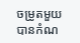ចម្រូតមួយបានកំណ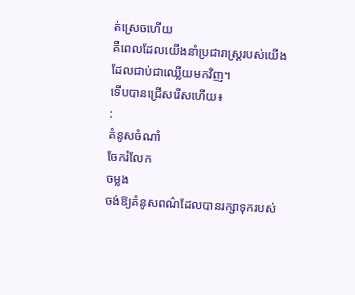ត់ស្រេចហើយ
គឺពេលដែលយើងនាំប្រជារាស្ត្ររបស់យើង
ដែលជាប់ជាឈ្លើយមកវិញ។
ទើបបានជ្រើសរើសហើយ៖
:
គំនូសចំណាំ
ចែករំលែក
ចម្លង
ចង់ឱ្យគំនូសពណ៌ដែលបានរក្សាទុករបស់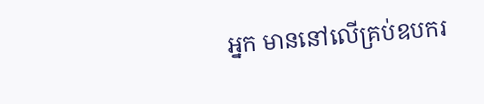អ្នក មាននៅលើគ្រប់ឧបករ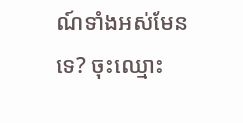ណ៍ទាំងអស់មែនទេ? ចុះឈ្មោះ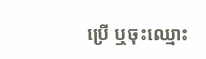ប្រើ ឬចុះឈ្មោះ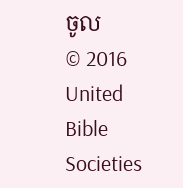ចូល
© 2016 United Bible Societies